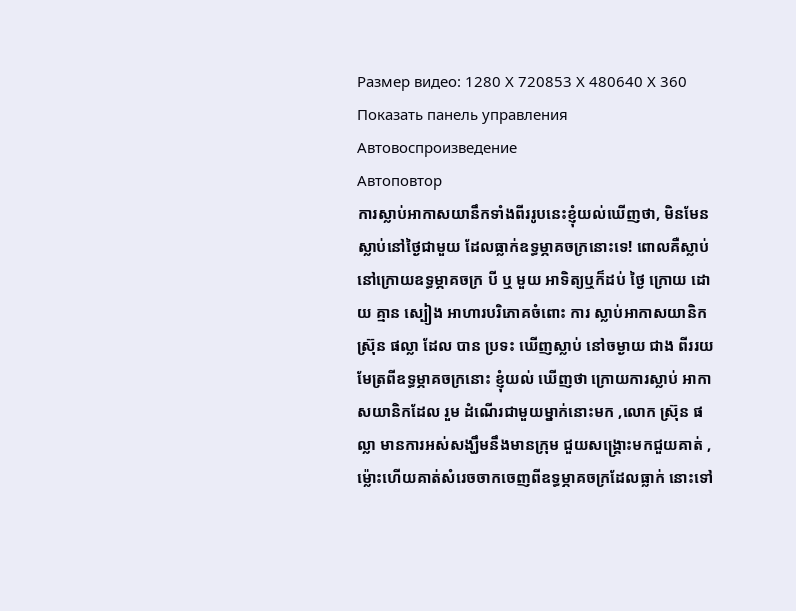Размер видео: 1280 X 720853 X 480640 X 360
Показать панель управления
Автовоспроизведение
Автоповтор
ការស្លាប់អាកាសយានឹកទាំងពីររូបនេះខ្ញុំយល់ឃើញថា, មិនមែនស្លាប់នៅថ្ងៃជាមួយ ដែលធ្លាក់ឧទ្ធម្ភាគចក្រនោះទេ! ពោលគឺស្លាប់នៅក្រោយឧទ្ធម្ភាគចក្រ បី ឬ មួយ អាទិត្យឬក៏ដប់ ថ្ងៃ ក្រោយ ដោយ គ្មាន ស្បៀង អាហារបរិភោគចំពោះ ការ ស្លាប់អាកាសយានិក ស្រ៊ុន ផល្លា ដែល បាន ប្រទះ ឃើញស្លាប់ នៅចម្ងាយ ជាង ពីររយ មែត្រពីឧទ្ធម្ភាគចក្រនោះ ខ្ញុំយល់ ឃើញថា ក្រោយការស្លាប់ អាកាសយានិកដែល រួម ដំណើរជាមួយម្នាក់នោះមក ,លោក ស្រ៊ុន ផល្លា មានការអស់សង្ឃឹមនឹងមានក្រុម ជួយសង្គ្រោះមកជួយគាត់ ,ម៉្លោះហើយគាត់សំរេចចាកចេញពីឧទ្ធម្ភាគចក្រដែលធ្លាក់ នោះទៅ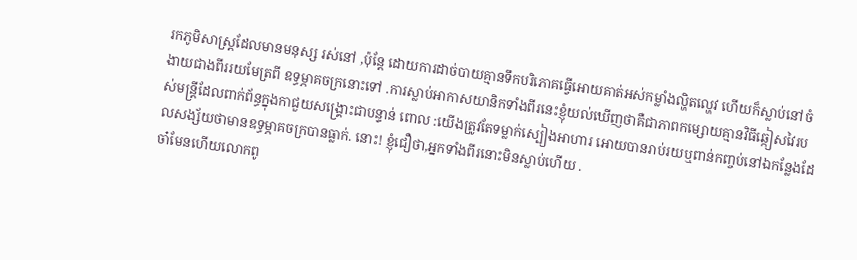រកភូមិសាស្ត្រដែលមានមនុស្ស រស់នៅ ,ប៉ុន្តែ ដោយការដាច់បាយគ្មានទឹកបរិភោគធ្វើអោយគាត់អស់កម្លាំងល្ហិតល្ហេវ ហើយក៏ស្លាប់នៅចំងាយជាងពីររយមែត្រពី ឧទ្ធម្ភាគចក្រនោះទៅ .ការស្លាប់អាកាសយានិកទាំងពីរនេះខ្ញុំយល់ឃើញថាគឺជាភាពកម្សោយគ្មានវិធីឆ្កៀសវៃរបស់មន្ត្រីដែលពាក់ព័ន្ធក្នុងកាជួយសង្គ្រោះជាបន្ទាន់ ពោល :យើងត្រូវតែទម្លាក់ស្បៀងអាហារ អោយបានរាប់រយឬពាន់កញ្ចប់នៅឯកន្លែងដែលសង្ស័យថាមានឧទ្ធម្ភាគចក្របានធ្លាក់. នោះ! ខ្ញុំជឿថា,អ្នកទាំងពីរនោះមិនស្លាប់ហើយ .
ចា៎មែនហើយលោកពូ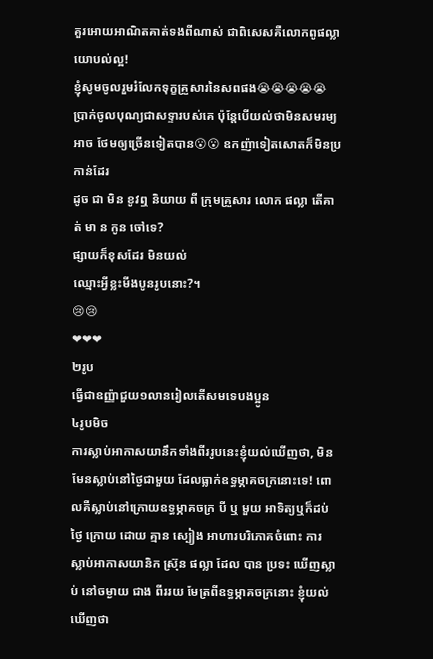គួរអោយអាណិតគាត់ទងពីណាស់ ជាពិសេសគឺលោកពូផល្លា
យោបល់ល្អ!
ខ្ញុំសូមចូលរួមរំលែកទុក្ខគ្រួសារនៃសពផង😭😭😭😭😭
ប្រាក់ចូលបុណ្យជាសទ្ទារបស់គេ ប៉ុន្តែបើយល់ថាមិនសមរម្យ អាច ថែមឲ្យច្រើនទៀតបាន😮😮 ឧកញ៉ាទៀតសោតក៏មិនប្រកាន់ដែរ
ដូច ជា មិន ខូវឮ និយាយ ពី ក្រុមគ្រួសារ លោក ផល្លា តើគាត់ មា ន កូន ចៅទេ?
ផ្សាយក៏ខុសដែរ មិនយល់
ឈ្មោះអ្វីខ្លះមីងបូនរូបនោះ?។
😢😢
❤❤❤
២រូប
ធ្វើជាឧញ្ញ៉ាជួយ១លានរៀលតើសមទេបងប្អូន
៤រូបមិច
ការស្លាប់អាកាសយានឹកទាំងពីររូបនេះខ្ញុំយល់ឃើញថា, មិនមែនស្លាប់នៅថ្ងៃជាមួយ ដែលធ្លាក់ឧទ្ធម្ភាគចក្រនោះទេ! ពោលគឺស្លាប់នៅក្រោយឧទ្ធម្ភាគចក្រ បី ឬ មួយ អាទិត្យឬក៏ដប់ ថ្ងៃ ក្រោយ ដោយ គ្មាន ស្បៀង អាហារបរិភោគចំពោះ ការ ស្លាប់អាកាសយានិក ស្រ៊ុន ផល្លា ដែល បាន ប្រទះ ឃើញស្លាប់ នៅចម្ងាយ ជាង ពីររយ មែត្រពីឧទ្ធម្ភាគចក្រនោះ ខ្ញុំយល់ ឃើញថា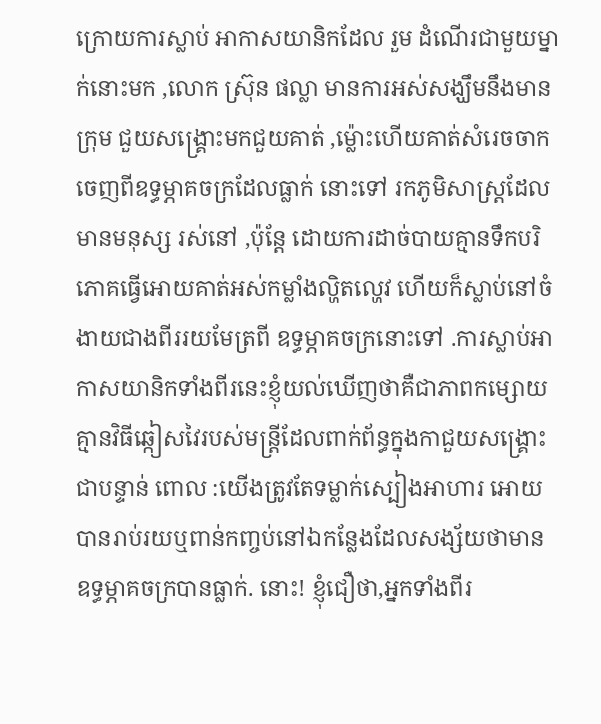ក្រោយការស្លាប់ អាកាសយានិកដែល រួម ដំណើរជាមួយម្នាក់នោះមក ,លោក ស្រ៊ុន ផល្លា មានការអស់សង្ឃឹមនឹងមានក្រុម ជួយសង្គ្រោះមកជួយគាត់ ,ម៉្លោះហើយគាត់សំរេចចាកចេញពីឧទ្ធម្ភាគចក្រដែលធ្លាក់ នោះទៅ រកភូមិសាស្ត្រដែលមានមនុស្ស រស់នៅ ,ប៉ុន្តែ ដោយការដាច់បាយគ្មានទឹកបរិភោគធ្វើអោយគាត់អស់កម្លាំងល្ហិតល្ហេវ ហើយក៏ស្លាប់នៅចំងាយជាងពីររយមែត្រពី ឧទ្ធម្ភាគចក្រនោះទៅ .ការស្លាប់អាកាសយានិកទាំងពីរនេះខ្ញុំយល់ឃើញថាគឺជាភាពកម្សោយគ្មានវិធីឆ្កៀសវៃរបស់មន្ត្រីដែលពាក់ព័ន្ធក្នុងកាជួយសង្គ្រោះជាបន្ទាន់ ពោល :យើងត្រូវតែទម្លាក់ស្បៀងអាហារ អោយបានរាប់រយឬពាន់កញ្ចប់នៅឯកន្លែងដែលសង្ស័យថាមានឧទ្ធម្ភាគចក្របានធ្លាក់. នោះ! ខ្ញុំជឿថា,អ្នកទាំងពីរ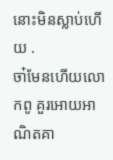នោះមិនស្លាប់ហើយ .
ចា៎មែនហើយលោកពូ គួរអោយអាណិតគា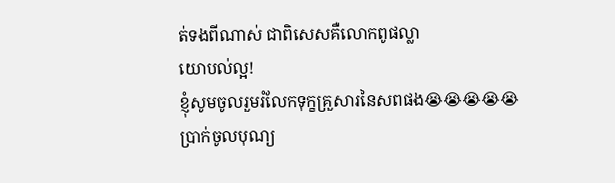ត់ទងពីណាស់ ជាពិសេសគឺលោកពូផល្លា
យោបល់ល្អ!
ខ្ញុំសូមចូលរួមរំលែកទុក្ខគ្រួសារនៃសពផង😭😭😭😭😭
ប្រាក់ចូលបុណ្យ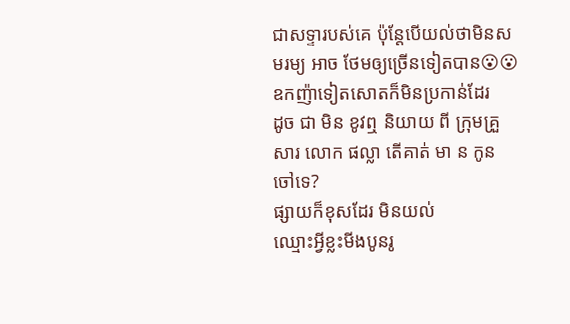ជាសទ្ទារបស់គេ ប៉ុន្តែបើយល់ថាមិនសមរម្យ អាច ថែមឲ្យច្រើនទៀតបាន😮😮 ឧកញ៉ាទៀតសោតក៏មិនប្រកាន់ដែរ
ដូច ជា មិន ខូវឮ និយាយ ពី ក្រុមគ្រួសារ លោក ផល្លា តើគាត់ មា ន កូន ចៅទេ?
ផ្សាយក៏ខុសដែរ មិនយល់
ឈ្មោះអ្វីខ្លះមីងបូនរូ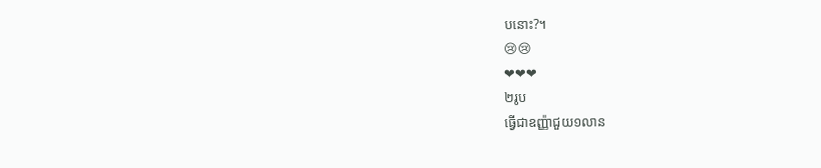បនោះ?។
😢😢
❤❤❤
២រូប
ធ្វើជាឧញ្ញ៉ាជួយ១លាន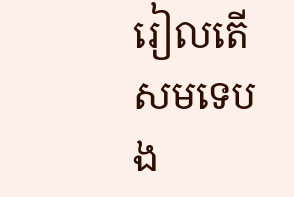រៀលតើសមទេបង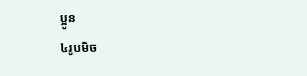ប្អូន
៤រូបមិច